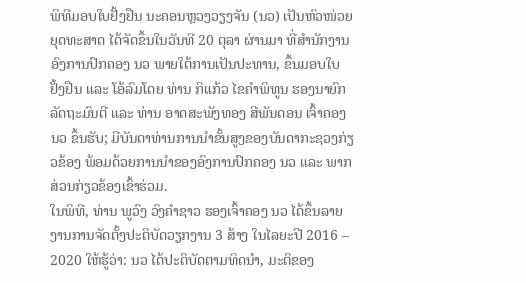ພິທີມອບໃບຢັ້ງຢືນ ນະຄອນຫຼວງວຽງຈັນ (ນວ) ເປັນຫົວໜ່ວຍຍຸດທະສາດ ໄດ້ຈັດຂຶ້ນໃນວັນທີ 20 ຕຸລາ ຜ່ານມາ ທີ່ສຳນັກງານອົງການປົກຄອງ ນວ ພາຍໃຕ້ການເປັນປະທານ, ຂຶ້ນມອບໃບຢັ້ງຢືນ ແລະ ໂອ້ລົມໂດຍ ທ່ານ ກິແກ້ວ ໄຂຄໍາພິທູນ ຮອງນາຍົກລັດຖະມົນຕີ ແລະ ທ່ານ ອາດສະພັງທອງ ສີພັນດອນ ເຈົ້າຄອງ ນວ ຂຶ້ນຮັບ; ມີບັນດາທ່ານການນໍາຂັ້ນສູງຂອງບັນດາກະຊວງກ່ຽວຂ້ອງ ພ້ອມດ້ວຍການນໍາຂອງອົງການປົກຄອງ ນວ ແລະ ພາກສ່ວນກ່ຽວຂ້ອງເຂົ້າຮ່ວມ.
ໃນພິທີ, ທ່ານ ພູວົງ ວົງຄໍາຊາວ ຮອງເຈົ້າຄອງ ນວ ໄດ້ຂຶ້ນລາຍງານການຈັດຕັ້ງປະຕິບັດວຽກງານ 3 ສ້າງ ໃນໄລຍະປີ 2016 – 2020 ໃຫ້ຮູ້ວ່າ: ນວ ໄດ້ປະຕິບັດຕາມທິດນໍາ, ມະຕິຂອງ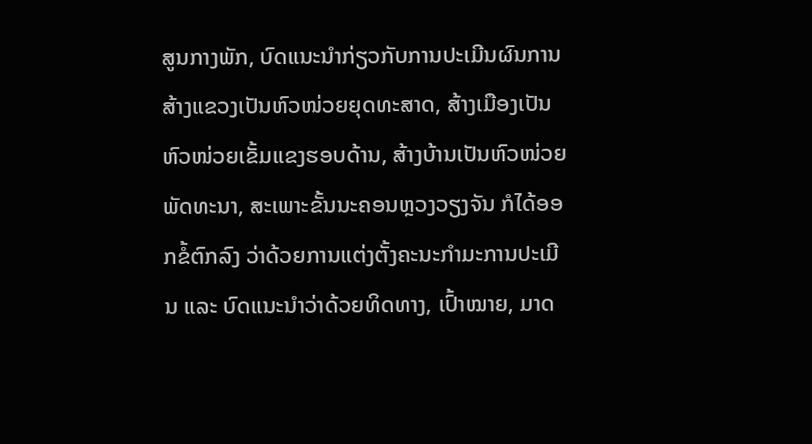ສູນກາງພັກ, ບົດແນະນໍາກ່ຽວກັບການປະເມີນຜົນການສ້າງແຂວງເປັນຫົວໜ່ວຍຍຸດທະສາດ, ສ້າງເມືອງເປັນຫົວໜ່ວຍເຂັ້ມແຂງຮອບດ້ານ, ສ້າງບ້ານເປັນຫົວໜ່ວຍພັດທະນາ, ສະເພາະຂັ້ນນະຄອນຫຼວງວຽງຈັນ ກໍໄດ້ອອກຂໍ້ຕົກລົງ ວ່າດ້ວຍການແຕ່ງຕັ້ງຄະນະກໍາມະການປະເມີນ ແລະ ບົດແນະນໍາວ່າດ້ວຍທິດທາງ, ເປົ້າໝາຍ, ມາດ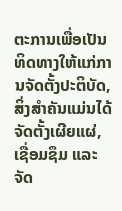ຕະການເພື່ອເປັນທິດທາງໃຫ້ແກ່ການຈັດຕັ້ງປະຕິບັດ, ສິ່ງສໍາຄັນແມ່ນໄດ້ຈັດຕັ້ງເຜີຍແຜ່, ເຊື່ອມຊຶມ ແລະ ຈັດ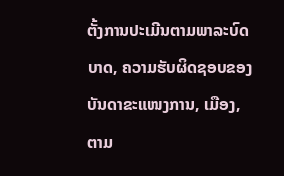ຕັ້ງການປະເມີນຕາມພາລະບົດບາດ, ຄວາມຮັບຜິດຊອບຂອງບັນດາຂະແໜງການ, ເມືອງ, ຕາມ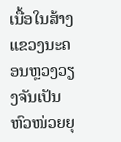ເນື້ອໃນສ້າງແຂວງນະຄອນຫຼວງວຽງຈັນເປັນຫົວໜ່ວຍຍຸ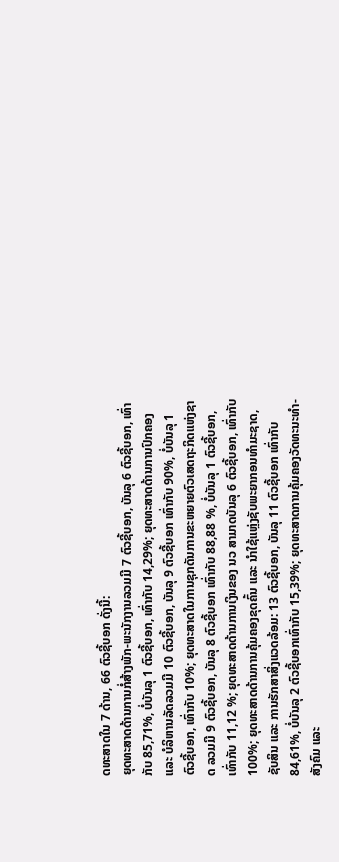ດທະສາດໃນ 7 ດ້ານ, 66 ຕົວຊີ້ບອກ ດັ່ງນີ້:
ຍຸດທະສາດດ້ານການກໍ່ສ້າງພັກ-ພະນັກງານລວມມີ 7 ຕົວຊີ້ບອກ, ບັນລຸ 6 ຕົວຊີ້ບອກ, ເທົ່າກັບ 85,71%, ບໍ່ບັນລຸ 1 ຕົວຊີ້ບອກ, ເທົ່າກັບ 14,29%; ຍຸດທະສາດດ້ານການປົກຄອງ ແລະ ບໍລິຫານລັດລວມມີ 10 ຕົວຊີ້ບອກ, ບັນລຸ 9 ຕົວຊີ້ບອກ ເທົ່າກັບ 90%, ບໍ່ບັນລຸ 1 ຕົວຊີ້ບອກ, ເທົ່າກັບ 10%; ຍຸດທະສາດໃນການຊຸກດັນການຂະຫຍາຍຕົວເສດຖະກິດແຫ່ງຊາດ ລວມມີ 9 ຕົວຊີ້ບອກ, ບັນລຸ 8 ຕົວຊີ້ບອກ ເທົ່າກັບ 88,88 %, ບໍ່ບັນລຸ 1 ຕົວຊີ້ບອກ, ເທົ່າກັບ 11,12 %; ຍຸດທະສາດດ້ານການເງິນຂອງ ນວ ສາມາດບັນລຸ 6 ຕົວຊີ້ບອກ, ເທົ່າກັບ 100%; ຍຸດທະສາດດ້ານການຄຸ້ມຄອງຂຸດຄົ້ນ ແລະ ນໍາໃຊ້ແຫຼ່ງຊັບພະຍາກອນທໍາມະຊາດ, ຊັບສິນ ແລະ ການຮັກສາສິ່ງແວດລ້ອມ: 13 ຕົວຊີ້ບອກ, ບັນລຸ 11 ຕົວຊີ້ບອກ ເທົ່າກັບ 84,61%, ບໍ່ບັນລຸ 2 ຕົວຊີ້ບອກເທົ່າກັບ 15,39%; ຍຸດທະສາດການຄຸ້ມຄອງວັດທະນະທໍາ-ສັງຄົມ ແລະ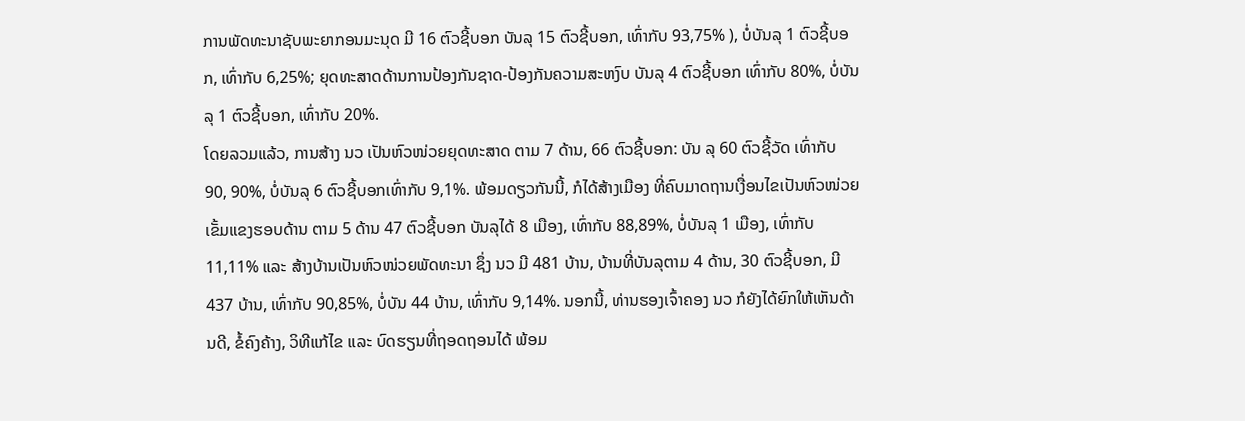ການພັດທະນາຊັບພະຍາກອນມະນຸດ ມີ 16 ຕົວຊີ້ບອກ ບັນລຸ 15 ຕົວຊີ້ບອກ, ເທົ່າກັບ 93,75% ), ບໍ່ບັນລຸ 1 ຕົວຊີ້ບອກ, ເທົ່າກັບ 6,25%; ຍຸດທະສາດດ້ານການປ້ອງກັນຊາດ-ປ້ອງກັນຄວາມສະຫງົບ ບັນລຸ 4 ຕົວຊີ້ບອກ ເທົ່າກັບ 80%, ບໍ່ບັນລຸ 1 ຕົວຊີ້ບອກ, ເທົ່າກັບ 20%.
ໂດຍລວມແລ້ວ, ການສ້າງ ນວ ເປັນຫົວໜ່ວຍຍຸດທະສາດ ຕາມ 7 ດ້ານ, 66 ຕົວຊີ້ບອກ: ບັນ ລຸ 60 ຕົວຊີ້ວັດ ເທົ່າກັບ 90, 90%, ບໍ່ບັນລຸ 6 ຕົວຊີ້ບອກເທົ່າກັບ 9,1%. ພ້ອມດຽວກັນນີ້, ກໍໄດ້ສ້າງເມືອງ ທີ່ຄົບມາດຖານເງື່ອນໄຂເປັນຫົວໜ່ວຍເຂັ້ມແຂງຮອບດ້ານ ຕາມ 5 ດ້ານ 47 ຕົວຊີ້ບອກ ບັນລຸໄດ້ 8 ເມືອງ, ເທົ່າກັບ 88,89%, ບໍ່ບັນລຸ 1 ເມືອງ, ເທົ່າກັບ 11,11% ແລະ ສ້າງບ້ານເປັນຫົວໜ່ວຍພັດທະນາ ຊຶ່ງ ນວ ມີ 481 ບ້ານ, ບ້ານທີ່ບັນລຸຕາມ 4 ດ້ານ, 30 ຕົວຊີ້ບອກ, ມີ 437 ບ້ານ, ເທົ່າກັບ 90,85%, ບໍ່ບັນ 44 ບ້ານ, ເທົ່າກັບ 9,14%. ນອກນີ້, ທ່ານຮອງເຈົ້າຄອງ ນວ ກໍຍັງໄດ້ຍົກໃຫ້ເຫັນດ້ານດີ, ຂໍ້ຄົງຄ້າງ, ວິທີແກ້ໄຂ ແລະ ບົດຮຽນທີ່ຖອດຖອນໄດ້ ພ້ອມ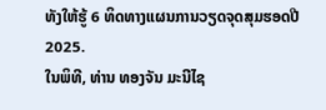ທັງໃຫ້ຮູ້ 6 ທິດທາງແຜນການວຽດຈຸດສຸມຮອດປີ 2025.
ໃນພິທີ, ທ່ານ ທອງຈັນ ມະນີໄຊ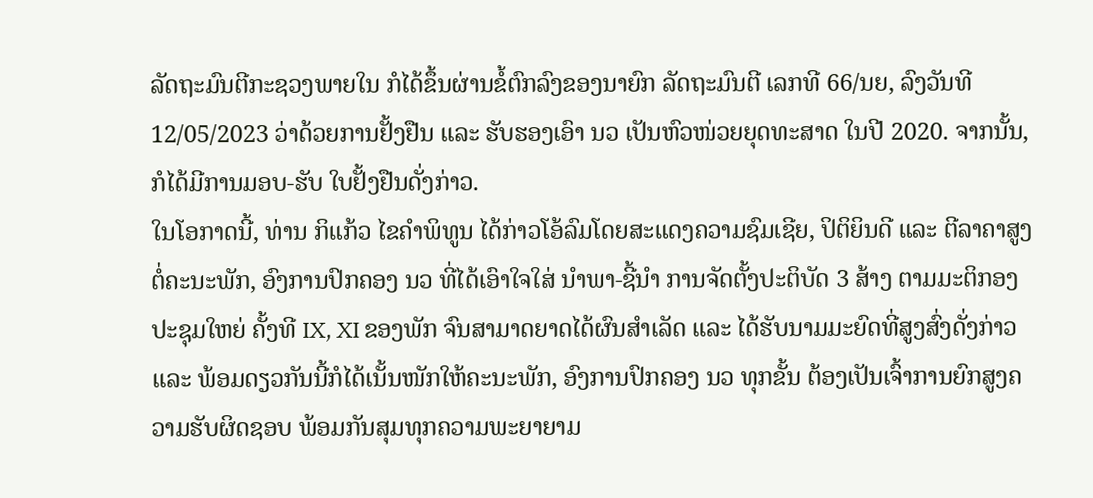ລັດຖະມົນຕີກະຊວງພາຍໃນ ກໍໄດ້ຂຶ້ນຜ່ານຂໍ້ຕົກລົງຂອງນາຍົກ ລັດຖະມົນຕີ ເລກທີ 66/ນຍ, ລົງວັນທີ 12/05/2023 ວ່າດ້ວຍການຢັ້ງຢືນ ແລະ ຮັບຮອງເອົາ ນວ ເປັນຫົວໜ່ວຍຍຸດທະສາດ ໃນປີ 2020. ຈາກນັ້ນ, ກໍໄດ້ມີການມອບ-ຮັບ ໃບຢັ້ງຢືນດັ່ງກ່າວ.
ໃນໂອກາດນີ້, ທ່ານ ກິແກ້ວ ໄຂຄໍາພິທູນ ໄດ້ກ່າວໂອ້ລົມໂດຍສະແດງຄວາມຊົມເຊີຍ, ປິຕິຍິນດີ ແລະ ຕີລາຄາສູງຕໍ່ຄະນະພັກ, ອົງການປົກຄອງ ນວ ທີ່ໄດ້ເອົາໃຈໃສ່ ນໍາພາ-ຊີ້ນໍາ ການຈັດຕັ້ງປະຕິບັດ 3 ສ້າງ ຕາມມະຕິກອງປະຊຸມໃຫຍ່ ຄັ້ງທີ IX, XI ຂອງພັກ ຈົນສາມາດຍາດໄດ້ຜົນສຳເລັດ ແລະ ໄດ້ຮັບນາມມະຍົດທີ່ສູງສົ່ງດັ່ງກ່າວ ແລະ ພ້ອມດຽວກັນນີ້ກໍໄດ້ເນັ້ນໜັກໃຫ້ຄະນະພັກ, ອົງການປົກຄອງ ນວ ທຸກຂັ້ນ ຕ້ອງເປັນເຈົ້າການຍົກສູງຄວາມຮັບຜິດຊອບ ພ້ອມກັນສຸມທຸກຄວາມພະຍາຍາມ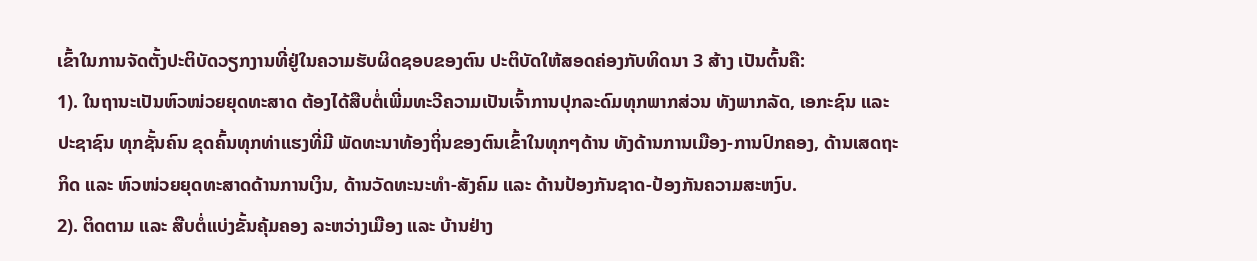ເຂົ້າໃນການຈັດຕັ້ງປະຕິບັດວຽກງານທີ່ຢູ່ໃນຄວາມຮັບຜິດຊອບຂອງຕົນ ປະຕິບັດໃຫ້ສອດຄ່ອງກັບທິດນາ 3 ສ້າງ ເປັນຕົ້ນຄື:
1). ໃນຖານະເປັນຫົວໜ່ວຍຍຸດທະສາດ ຕ້ອງໄດ້ສືບຕໍ່ເພີ່ມທະວີຄວາມເປັນເຈົ້າການປຸກລະດົມທຸກພາກສ່ວນ ທັງພາກລັດ, ເອກະຊົນ ແລະ ປະຊາຊົນ ທຸກຊັ້ນຄົນ ຂຸດຄົ້ນທຸກທ່າແຮງທີ່ມີ ພັດທະນາທ້ອງຖິ່ນຂອງຕົນເຂົ້າໃນທຸກໆດ້ານ ທັງດ້ານການເມືອງ-ການປົກຄອງ, ດ້ານເສດຖະກິດ ແລະ ຫົວໜ່ວຍຍຸດທະສາດດ້ານການເງິນ, ດ້ານວັດທະນະທໍາ-ສັງຄົມ ແລະ ດ້ານປ້ອງກັນຊາດ-ປ້ອງກັນຄວາມສະຫງົບ.
2). ຕິດຕາມ ແລະ ສືບຕໍ່ແບ່ງຂັ້ນຄຸ້ມຄອງ ລະຫວ່າງເມືອງ ແລະ ບ້ານຢ່າງ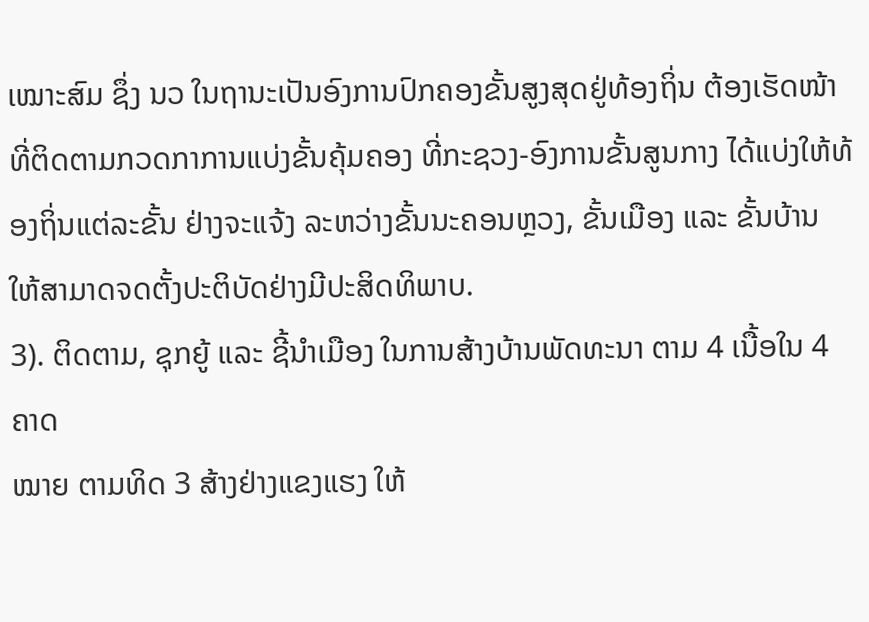ເໝາະສົມ ຊຶ່ງ ນວ ໃນຖານະເປັນອົງການປົກຄອງຂັ້ນສູງສຸດຢູ່ທ້ອງຖິ່ນ ຕ້ອງເຮັດໜ້າທີ່ຕິດຕາມກວດກາການແບ່ງຂັ້ນຄຸ້ມຄອງ ທີ່ກະຊວງ-ອົງການຂັ້ນສູນກາງ ໄດ້ແບ່ງໃຫ້ທ້ອງຖິ່ນແຕ່ລະຂັ້ນ ຢ່າງຈະແຈ້ງ ລະຫວ່າງຂັ້ນນະຄອນຫຼວງ, ຂັ້ນເມືອງ ແລະ ຂັ້ນບ້ານ ໃຫ້ສາມາດຈດຕັ້ງປະຕິບັດຢ່າງມີປະສິດທິພາບ.
3). ຕິດຕາມ, ຊຸກຍູ້ ແລະ ຊີ້ນໍາເມືອງ ໃນການສ້າງບ້ານພັດທະນາ ຕາມ 4 ເນື້ອໃນ 4 ຄາດ
ໝາຍ ຕາມທິດ 3 ສ້າງຢ່າງແຂງແຮງ ໃຫ້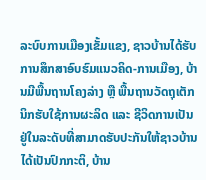ລະບົບການເມືອງເຂັ້ມແຂງ, ຊາວບ້ານໄດ້ຮັບການສຶກສາອົບຮົມແນວຄິດ-ການເມືອງ, ບ້ານມີພື້ນຖານໂຄງລ່າງ ຫຼື ພື້ນຖານວັດຖຸເຕັກນິກຮັບໃຊ້ການຜະລິດ ແລະ ຊີວິດການເປັນຢູ່ໃນລະດັບທີ່ສາມາດຮັບປະກັນໃຫ້ຊາວບ້ານໄດ້ເປັນປົກກະຕິ, ບ້ານ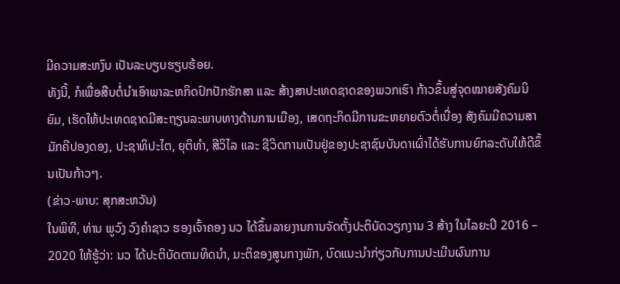ມີຄວາມສະຫງົບ ເປັນລະບຽບຮຽບຮ້ອຍ.
ທັງນີ້, ກໍເພື່ອສືບຕໍ່ນໍາເອົາພາລະຫກິດປົກປັກຮັກສາ ແລະ ສ້າງສາປະເທດຊາດຂອງພວກເຮົາ ກ້າວຂຶ້ນສູ່ຈຸດໝາຍສັງຄົມນິຍົມ, ເຮັດໃຫ້ປະເທດຊາດມີສະຖຽນລະພາບທາງດ້ານການເມືອງ, ເສດຖະກິດມີການຂະຫຍາຍຕົວຕໍ່ເນື່ອງ ສັງຄົມມີຄວາມສາມັກຄີປອງດອງ, ປະຊາທິປະໄຕ, ຍຸຕິທໍາ, ສີວິໄລ ແລະ ຊີວິດການເປັນຢູ່ຂອງປະຊາຊົນບັນດາເຜົ່າໄດ້ຮັບການຍົກລະດັບໃຫ້ດີຂຶ້ນເປັນກ້າວໆ.
(ຂ່າວ-ພາບ: ສຸກສະຫວັນ)
ໃນພິທີ, ທ່ານ ພູວົງ ວົງຄໍາຊາວ ຮອງເຈົ້າຄອງ ນວ ໄດ້ຂຶ້ນລາຍງານການຈັດຕັ້ງປະຕິບັດວຽກງານ 3 ສ້າງ ໃນໄລຍະປີ 2016 – 2020 ໃຫ້ຮູ້ວ່າ: ນວ ໄດ້ປະຕິບັດຕາມທິດນໍາ, ມະຕິຂອງສູນກາງພັກ, ບົດແນະນໍາກ່ຽວກັບການປະເມີນຜົນການ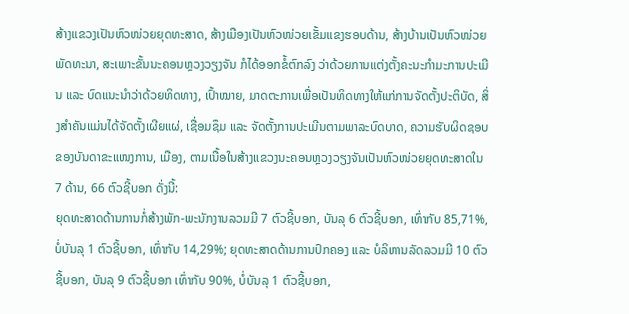ສ້າງແຂວງເປັນຫົວໜ່ວຍຍຸດທະສາດ, ສ້າງເມືອງເປັນຫົວໜ່ວຍເຂັ້ມແຂງຮອບດ້ານ, ສ້າງບ້ານເປັນຫົວໜ່ວຍພັດທະນາ, ສະເພາະຂັ້ນນະຄອນຫຼວງວຽງຈັນ ກໍໄດ້ອອກຂໍ້ຕົກລົງ ວ່າດ້ວຍການແຕ່ງຕັ້ງຄະນະກໍາມະການປະເມີນ ແລະ ບົດແນະນໍາວ່າດ້ວຍທິດທາງ, ເປົ້າໝາຍ, ມາດຕະການເພື່ອເປັນທິດທາງໃຫ້ແກ່ການຈັດຕັ້ງປະຕິບັດ, ສິ່ງສໍາຄັນແມ່ນໄດ້ຈັດຕັ້ງເຜີຍແຜ່, ເຊື່ອມຊຶມ ແລະ ຈັດຕັ້ງການປະເມີນຕາມພາລະບົດບາດ, ຄວາມຮັບຜິດຊອບຂອງບັນດາຂະແໜງການ, ເມືອງ, ຕາມເນື້ອໃນສ້າງແຂວງນະຄອນຫຼວງວຽງຈັນເປັນຫົວໜ່ວຍຍຸດທະສາດໃນ 7 ດ້ານ, 66 ຕົວຊີ້ບອກ ດັ່ງນີ້:
ຍຸດທະສາດດ້ານການກໍ່ສ້າງພັກ-ພະນັກງານລວມມີ 7 ຕົວຊີ້ບອກ, ບັນລຸ 6 ຕົວຊີ້ບອກ, ເທົ່າກັບ 85,71%, ບໍ່ບັນລຸ 1 ຕົວຊີ້ບອກ, ເທົ່າກັບ 14,29%; ຍຸດທະສາດດ້ານການປົກຄອງ ແລະ ບໍລິຫານລັດລວມມີ 10 ຕົວຊີ້ບອກ, ບັນລຸ 9 ຕົວຊີ້ບອກ ເທົ່າກັບ 90%, ບໍ່ບັນລຸ 1 ຕົວຊີ້ບອກ,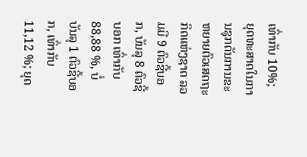ເທົ່າກັບ 10%; ຍຸດທະສາດໃນການຊຸກດັນການຂະຫຍາຍຕົວເສດຖະກິດແຫ່ງຊາດ ລວມມີ 9 ຕົວຊີ້ບອກ, ບັນລຸ 8 ຕົວຊີ້ບອກ ເທົ່າກັບ 88,88 %, ບໍ່ບັນລຸ 1 ຕົວຊີ້ບອກ, ເທົ່າກັບ 11,12 %; ຍຸດ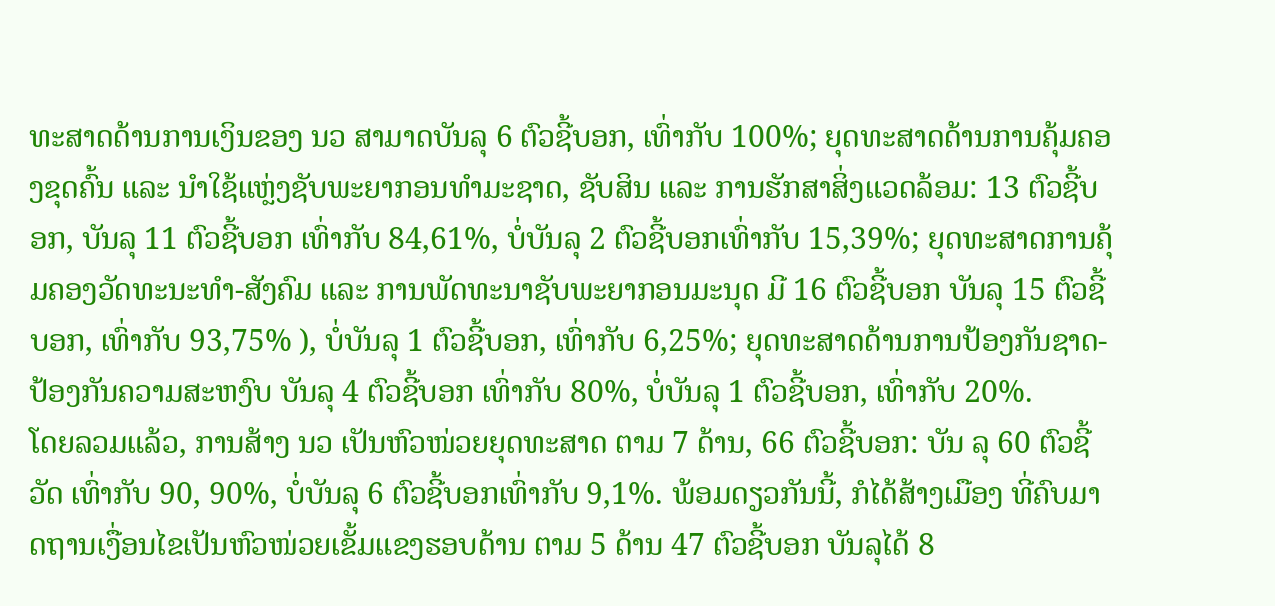ທະສາດດ້ານການເງິນຂອງ ນວ ສາມາດບັນລຸ 6 ຕົວຊີ້ບອກ, ເທົ່າກັບ 100%; ຍຸດທະສາດດ້ານການຄຸ້ມຄອງຂຸດຄົ້ນ ແລະ ນໍາໃຊ້ແຫຼ່ງຊັບພະຍາກອນທໍາມະຊາດ, ຊັບສິນ ແລະ ການຮັກສາສິ່ງແວດລ້ອມ: 13 ຕົວຊີ້ບອກ, ບັນລຸ 11 ຕົວຊີ້ບອກ ເທົ່າກັບ 84,61%, ບໍ່ບັນລຸ 2 ຕົວຊີ້ບອກເທົ່າກັບ 15,39%; ຍຸດທະສາດການຄຸ້ມຄອງວັດທະນະທໍາ-ສັງຄົມ ແລະ ການພັດທະນາຊັບພະຍາກອນມະນຸດ ມີ 16 ຕົວຊີ້ບອກ ບັນລຸ 15 ຕົວຊີ້ບອກ, ເທົ່າກັບ 93,75% ), ບໍ່ບັນລຸ 1 ຕົວຊີ້ບອກ, ເທົ່າກັບ 6,25%; ຍຸດທະສາດດ້ານການປ້ອງກັນຊາດ-ປ້ອງກັນຄວາມສະຫງົບ ບັນລຸ 4 ຕົວຊີ້ບອກ ເທົ່າກັບ 80%, ບໍ່ບັນລຸ 1 ຕົວຊີ້ບອກ, ເທົ່າກັບ 20%.
ໂດຍລວມແລ້ວ, ການສ້າງ ນວ ເປັນຫົວໜ່ວຍຍຸດທະສາດ ຕາມ 7 ດ້ານ, 66 ຕົວຊີ້ບອກ: ບັນ ລຸ 60 ຕົວຊີ້ວັດ ເທົ່າກັບ 90, 90%, ບໍ່ບັນລຸ 6 ຕົວຊີ້ບອກເທົ່າກັບ 9,1%. ພ້ອມດຽວກັນນີ້, ກໍໄດ້ສ້າງເມືອງ ທີ່ຄົບມາດຖານເງື່ອນໄຂເປັນຫົວໜ່ວຍເຂັ້ມແຂງຮອບດ້ານ ຕາມ 5 ດ້ານ 47 ຕົວຊີ້ບອກ ບັນລຸໄດ້ 8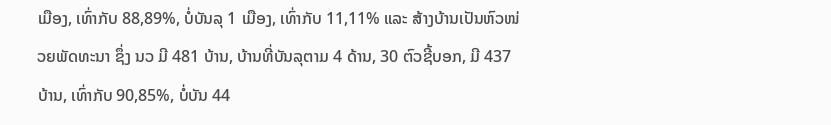ເມືອງ, ເທົ່າກັບ 88,89%, ບໍ່ບັນລຸ 1 ເມືອງ, ເທົ່າກັບ 11,11% ແລະ ສ້າງບ້ານເປັນຫົວໜ່ວຍພັດທະນາ ຊຶ່ງ ນວ ມີ 481 ບ້ານ, ບ້ານທີ່ບັນລຸຕາມ 4 ດ້ານ, 30 ຕົວຊີ້ບອກ, ມີ 437 ບ້ານ, ເທົ່າກັບ 90,85%, ບໍ່ບັນ 44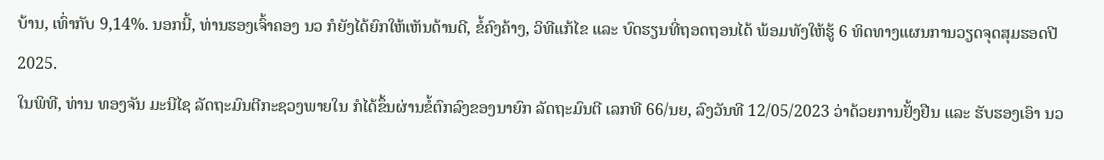ບ້ານ, ເທົ່າກັບ 9,14%. ນອກນີ້, ທ່ານຮອງເຈົ້າຄອງ ນວ ກໍຍັງໄດ້ຍົກໃຫ້ເຫັນດ້ານດີ, ຂໍ້ຄົງຄ້າງ, ວິທີແກ້ໄຂ ແລະ ບົດຮຽນທີ່ຖອດຖອນໄດ້ ພ້ອມທັງໃຫ້ຮູ້ 6 ທິດທາງແຜນການວຽດຈຸດສຸມຮອດປີ 2025.
ໃນພິທີ, ທ່ານ ທອງຈັນ ມະນີໄຊ ລັດຖະມົນຕີກະຊວງພາຍໃນ ກໍໄດ້ຂຶ້ນຜ່ານຂໍ້ຕົກລົງຂອງນາຍົກ ລັດຖະມົນຕີ ເລກທີ 66/ນຍ, ລົງວັນທີ 12/05/2023 ວ່າດ້ວຍການຢັ້ງຢືນ ແລະ ຮັບຮອງເອົາ ນວ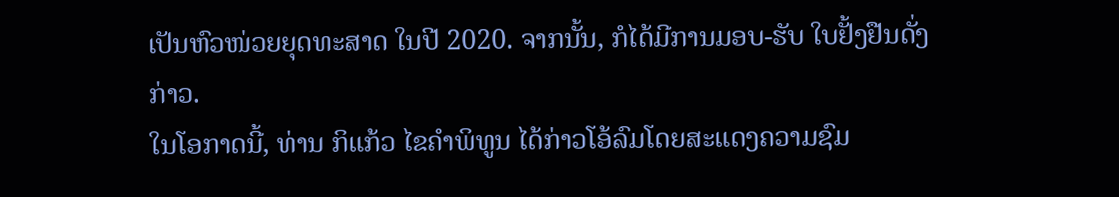ເປັນຫົວໜ່ວຍຍຸດທະສາດ ໃນປີ 2020. ຈາກນັ້ນ, ກໍໄດ້ມີການມອບ-ຮັບ ໃບຢັ້ງຢືນດັ່ງກ່າວ.
ໃນໂອກາດນີ້, ທ່ານ ກິແກ້ວ ໄຂຄໍາພິທູນ ໄດ້ກ່າວໂອ້ລົມໂດຍສະແດງຄວາມຊົມ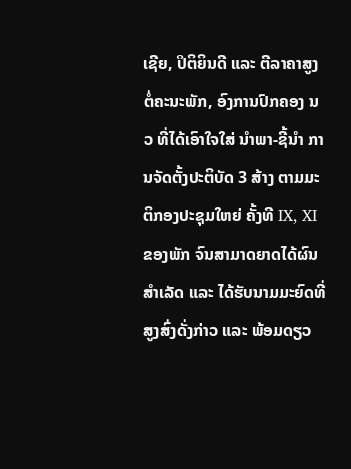ເຊີຍ, ປິຕິຍິນດີ ແລະ ຕີລາຄາສູງຕໍ່ຄະນະພັກ, ອົງການປົກຄອງ ນວ ທີ່ໄດ້ເອົາໃຈໃສ່ ນໍາພາ-ຊີ້ນໍາ ການຈັດຕັ້ງປະຕິບັດ 3 ສ້າງ ຕາມມະຕິກອງປະຊຸມໃຫຍ່ ຄັ້ງທີ IX, XI ຂອງພັກ ຈົນສາມາດຍາດໄດ້ຜົນສຳເລັດ ແລະ ໄດ້ຮັບນາມມະຍົດທີ່ສູງສົ່ງດັ່ງກ່າວ ແລະ ພ້ອມດຽວ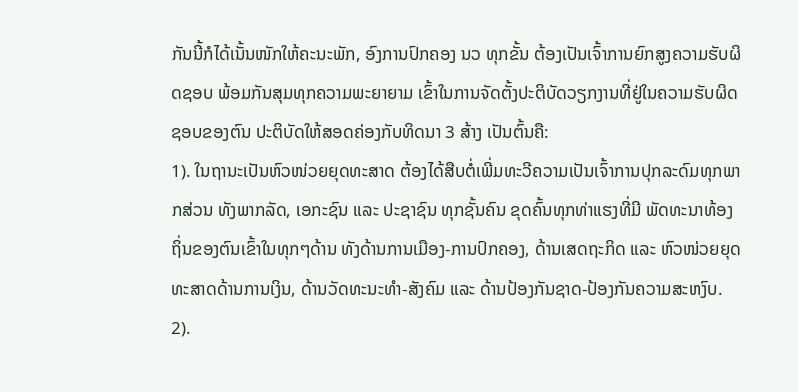ກັນນີ້ກໍໄດ້ເນັ້ນໜັກໃຫ້ຄະນະພັກ, ອົງການປົກຄອງ ນວ ທຸກຂັ້ນ ຕ້ອງເປັນເຈົ້າການຍົກສູງຄວາມຮັບຜິດຊອບ ພ້ອມກັນສຸມທຸກຄວາມພະຍາຍາມ ເຂົ້າໃນການຈັດຕັ້ງປະຕິບັດວຽກງານທີ່ຢູ່ໃນຄວາມຮັບຜິດຊອບຂອງຕົນ ປະຕິບັດໃຫ້ສອດຄ່ອງກັບທິດນາ 3 ສ້າງ ເປັນຕົ້ນຄື:
1). ໃນຖານະເປັນຫົວໜ່ວຍຍຸດທະສາດ ຕ້ອງໄດ້ສືບຕໍ່ເພີ່ມທະວີຄວາມເປັນເຈົ້າການປຸກລະດົມທຸກພາກສ່ວນ ທັງພາກລັດ, ເອກະຊົນ ແລະ ປະຊາຊົນ ທຸກຊັ້ນຄົນ ຂຸດຄົ້ນທຸກທ່າແຮງທີ່ມີ ພັດທະນາທ້ອງຖິ່ນຂອງຕົນເຂົ້າໃນທຸກໆດ້ານ ທັງດ້ານການເມືອງ-ການປົກຄອງ, ດ້ານເສດຖະກິດ ແລະ ຫົວໜ່ວຍຍຸດທະສາດດ້ານການເງິນ, ດ້ານວັດທະນະທໍາ-ສັງຄົມ ແລະ ດ້ານປ້ອງກັນຊາດ-ປ້ອງກັນຄວາມສະຫງົບ.
2).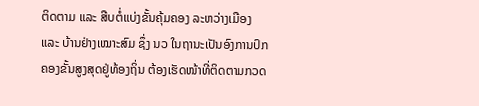ຕິດຕາມ ແລະ ສືບຕໍ່ແບ່ງຂັ້ນຄຸ້ມຄອງ ລະຫວ່າງເມືອງ ແລະ ບ້ານຢ່າງເໝາະສົມ ຊຶ່ງ ນວ ໃນຖານະເປັນອົງການປົກຄອງຂັ້ນສູງສຸດຢູ່ທ້ອງຖິ່ນ ຕ້ອງເຮັດໜ້າທີ່ຕິດຕາມກວດ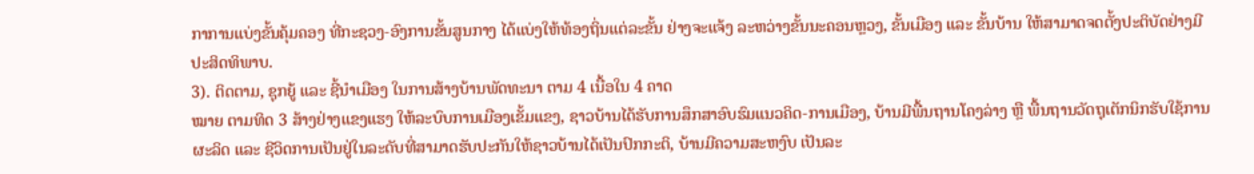ກາການແບ່ງຂັ້ນຄຸ້ມຄອງ ທີ່ກະຊວງ-ອົງການຂັ້ນສູນກາງ ໄດ້ແບ່ງໃຫ້ທ້ອງຖິ່ນແຕ່ລະຂັ້ນ ຢ່າງຈະແຈ້ງ ລະຫວ່າງຂັ້ນນະຄອນຫຼວງ, ຂັ້ນເມືອງ ແລະ ຂັ້ນບ້ານ ໃຫ້ສາມາດຈດຕັ້ງປະຕິບັດຢ່າງມີປະສິດທິພາບ.
3). ຕິດຕາມ, ຊຸກຍູ້ ແລະ ຊີ້ນໍາເມືອງ ໃນການສ້າງບ້ານພັດທະນາ ຕາມ 4 ເນື້ອໃນ 4 ຄາດ
ໝາຍ ຕາມທິດ 3 ສ້າງຢ່າງແຂງແຮງ ໃຫ້ລະບົບການເມືອງເຂັ້ມແຂງ, ຊາວບ້ານໄດ້ຮັບການສຶກສາອົບຮົມແນວຄິດ-ການເມືອງ, ບ້ານມີພື້ນຖານໂຄງລ່າງ ຫຼື ພື້ນຖານວັດຖຸເຕັກນິກຮັບໃຊ້ການຜະລິດ ແລະ ຊີວິດການເປັນຢູ່ໃນລະດັບທີ່ສາມາດຮັບປະກັນໃຫ້ຊາວບ້ານໄດ້ເປັນປົກກະຕິ, ບ້ານມີຄວາມສະຫງົບ ເປັນລະ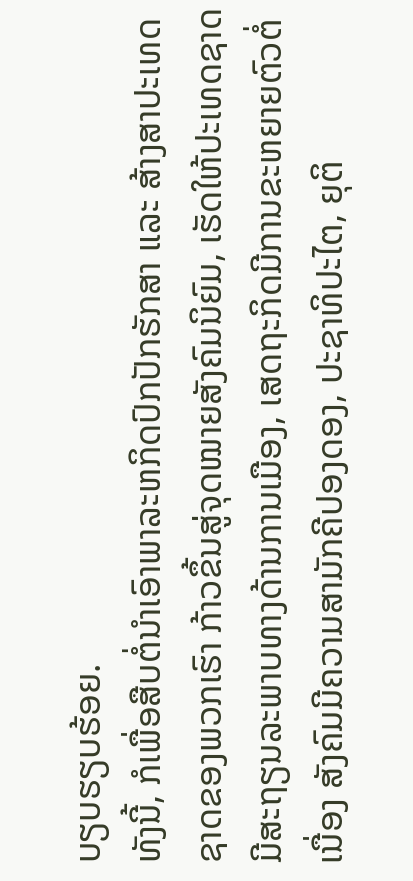ບຽບຮຽບຮ້ອຍ.
ທັງນີ້, ກໍເພື່ອສືບຕໍ່ນໍາເອົາພາລະຫກິດປົກປັກຮັກສາ ແລະ ສ້າງສາປະເທດຊາດຂອງພວກເຮົາ ກ້າວຂຶ້ນສູ່ຈຸດໝາຍສັງຄົມນິຍົມ, ເຮັດໃຫ້ປະເທດຊາດມີສະຖຽນລະພາບທາງດ້ານການເມືອງ, ເສດຖະກິດມີການຂະຫຍາຍຕົວຕໍ່ເນື່ອງ ສັງຄົມມີຄວາມສາມັກຄີປອງດອງ, ປະຊາທິປະໄຕ, ຍຸຕິ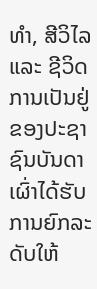ທໍາ, ສີວິໄລ ແລະ ຊີວິດການເປັນຢູ່ຂອງປະຊາຊົນບັນດາເຜົ່າໄດ້ຮັບການຍົກລະດັບໃຫ້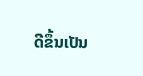ດີຂຶ້ນເປັນ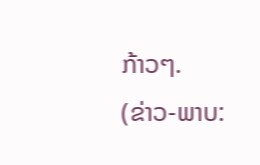ກ້າວໆ.
(ຂ່າວ-ພາບ: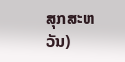ສຸກສະຫວັນ)